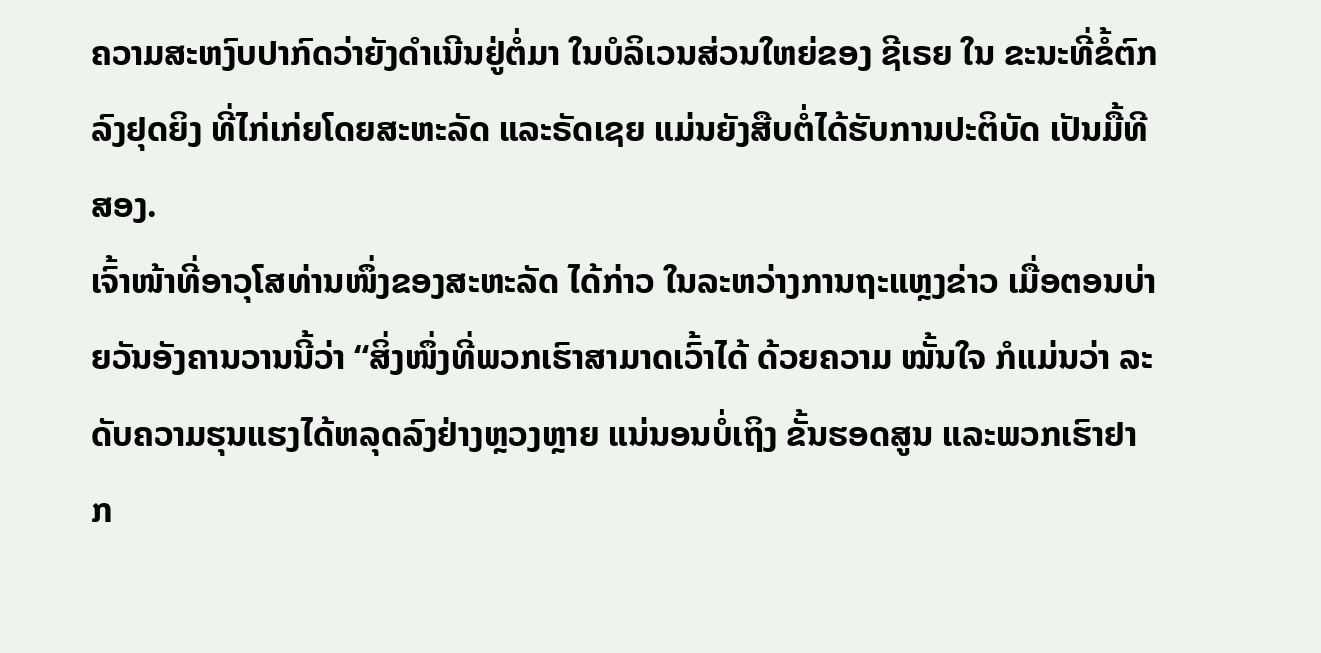ຄວາມສະຫງົບປາກົດວ່າຍັງດຳເນີນຢູ່ຕໍ່ມາ ໃນບໍລິເວນສ່ວນໃຫຍ່ຂອງ ຊີເຣຍ ໃນ ຂະນະທີ່ຂໍ້ຕົກລົງຢຸດຍິງ ທີ່ໄກ່ເກ່ຍໂດຍສະຫະລັດ ແລະຣັດເຊຍ ແມ່ນຍັງສືບຕໍ່ໄດ້ຮັບການປະຕິບັດ ເປັນມື້ທີສອງ.
ເຈົ້າໜ້າທີ່ອາວຸໂສທ່ານໜຶ່ງຂອງສະຫະລັດ ໄດ້ກ່າວ ໃນລະຫວ່າງການຖະແຫຼງຂ່າວ ເມື່ອຕອນບ່າຍວັນອັງຄານວານນີ້ວ່າ “ສິ່ງໜຶ່ງທີ່ພວກເຮົາສາມາດເວົ້າໄດ້ ດ້ວຍຄວາມ ໝັ້ນໃຈ ກໍແມ່ນວ່າ ລະດັບຄວາມຮຸນແຮງໄດ້ຫລຸດລົງຢ່າງຫຼວງຫຼາຍ ແນ່ນອນບໍ່ເຖິງ ຂັ້ນຮອດສູນ ແລະພວກເຮົາຢາກ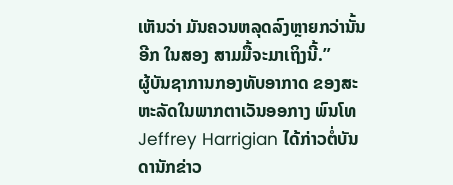ເຫັນວ່າ ມັນຄວນຫລຸດລົງຫຼາຍກວ່ານັ້ນອີກ ໃນສອງ ສາມມື້ຈະມາເຖິງນີ້.”
ຜູ້ບັນຊາການກອງທັບອາກາດ ຂອງສະຫະລັດໃນພາກຕາເວັນອອກາງ ພົນໂທ Jeffrey Harrigian ໄດ້ກ່າວຕໍ່ບັນດານັກຂ່າວ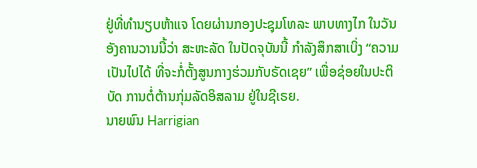ຢູ່ທີ່ທຳນຽບຫ້າແຈ ໂດຍຜ່ານກອງປະຊຸມໂທລະ ພາບທາງໄກ ໃນວັນອັງຄານວານນີ້ວ່າ ສະຫະລັດ ໃນປັດຈຸບັນນີ້ ກຳລັງສຶກສາເບິ່ງ “ຄວາມເປັນໄປໄດ້ ທີ່ຈະກໍ່ຕັ້ງສູນກາງຮ່ວມກັບຣັດເຊຍ” ເພື່ອຊ່ອຍໃນປະຕິບັດ ການຕໍ່ຕ້ານກຸ່ມລັດອິສລາມ ຢູ່ໃນຊີເຣຍ.
ນາຍພົນ Harrigian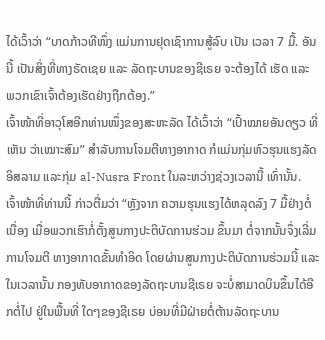ໄດ້ເວົ້າວ່າ “ບາດກ້າວທີໜຶ່ງ ແມ່ນການຢຸດເຊົາການສູ້ລົບ ເປັນ ເວລາ 7 ມື້. ອັນນີ້ ເປັນສິ່ງທີ່ທາງຣັດເຊຍ ແລະ ລັດຖະບານຂອງຊີເຣຍ ຈະຕ້ອງໄດ້ ເຮັດ ແລະ ພວກເຂົາເຈົ້າຕ້ອງເຮັດຢ່າງຖືກຕ້ອງ.”
ເຈົ້າໜ້າທີ່ອາວຸໂສອີກທ່ານໜຶ່ງຂອງສະຫະລັດ ໄດ້ເວົ້າວ່າ “ເປົ້າໝາຍອັນດຽວ ທີ່ເຫັນ ວ່າເໝາະສົມ” ສຳລັບການໂຈມຕີທາງອາກາດ ກໍແມ່ນກຸ່ມຫົວຮຸນແຮງລັດອິສລາມ ແລະກຸ່ມ al-Nusra Front ໃນລະຫວ່າງຊ່ວງເວລານີ້ ເທົ່ານັ້ນ.
ເຈົ້າໜ້າທີ່ທ່ານນີ້ ກ່າວຕື່ມວ່າ “ຫຼັງຈາກ ຄວາມຮຸນແຮງໄດ້ຫລຸດລົງ 7 ມື້ຢ່າງຕໍ່ເນື່ອງ ເມື່ອພວກເຮົາກໍ່ຕັ້ງສູນກາງປະຕິບັດການຮ່ວມ ຂຶ້ນມາ ຕໍ່ຈາກນັ້ນຈຶ່ງເລີ່ມ ການໂຈມຕີ ທາງອາກາດຂັ້ນທຳອິດ ໂດຍຜ່ານສູນກາງປະຕິບັດການຮ່ວມນີ້ ແລະໃນເວລານັ້ນ ກອງທັບອາກາດຂອງລັດຖະບານຊີເຣຍ ຈະບໍ່ສາມາດບິນຂຶ້ນໄດ້ອີກຕໍ່ໄປ ຢູ່ໃນພື້ນທີ່ ໃດໆຂອງຊີເຣຍ ບ່ອນທີ່ມີຝ່າຍຕໍ່ຕ້ານລັດຖະບານ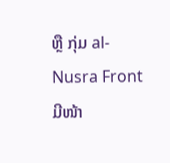ຫຼື ກຸ່ມ al-Nusra Front ມີໜ້າ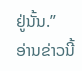ຢູ່ນັ້ນ.”
ອ່ານຂ່າວນີ້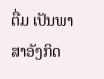ຕື່ມ ເປັນພາສາອັງກິດ